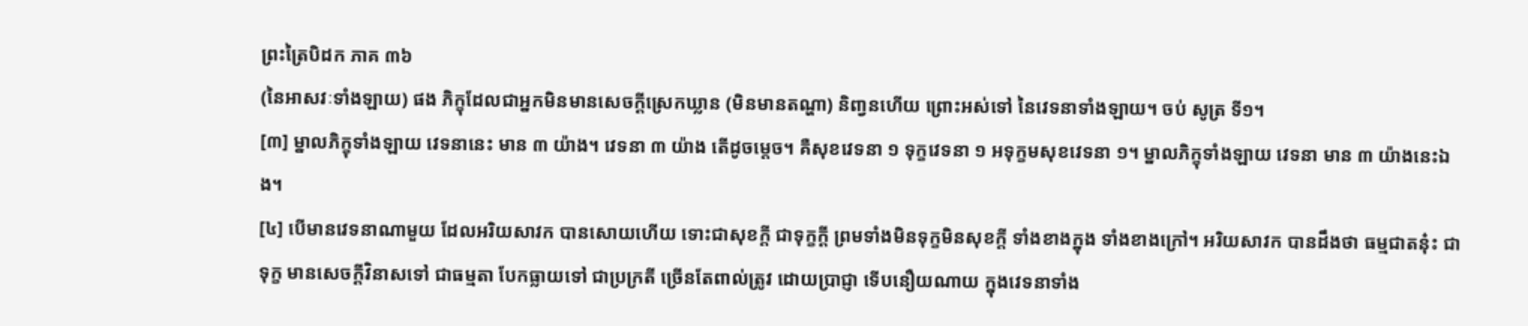ព្រះត្រៃបិដក ភាគ ៣៦
(នៃអាសវៈទាំងឡាយ) ផង ភិក្ខុដែលជាអ្នកមិនមានសេចក្តីស្រេកឃ្លាន (មិនមានតណ្ហា) និពា្វនហើយ ព្រោះអស់ទៅ នៃវេទនាទាំងឡាយ។ ចប់ សូត្រ ទី១។
[៣] ម្នាលភិក្ខុទាំងឡាយ វេទនានេះ មាន ៣ យ៉ាង។ វេទនា ៣ យ៉ាង តើដូចម្តេច។ គឺសុខវេទនា ១ ទុក្ខវេទនា ១ អទុក្ខមសុខវេទនា ១។ ម្នាលភិក្ខុទាំងឡាយ វេទនា មាន ៣ យ៉ាងនេះឯង។
[៤] បើមានវេទនាណាមួយ ដែលអរិយសាវក បានសោយហើយ ទោះជាសុខក្តី ជាទុក្ខក្តី ព្រមទាំងមិនទុក្ខមិនសុខក្តី ទាំងខាងក្នុង ទាំងខាងក្រៅ។ អរិយសាវក បានដឹងថា ធម្មជាតនុ៎ះ ជាទុក្ខ មានសេចក្តីវិនាសទៅ ជាធម្មតា បែកធ្លាយទៅ ជាប្រក្រតី ច្រើនតែពាល់ត្រូវ ដោយប្រាជ្ញា ទើបនឿយណាយ ក្នុងវេទនាទាំង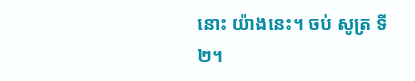នោះ យ៉ាងនេះ។ ចប់ សូត្រ ទី២។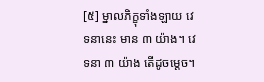[៥] ម្នាលភិក្ខុទាំងឡាយ វេទនានេះ មាន ៣ យ៉ាង។ វេទនា ៣ យ៉ាង តើដូចម្តេច។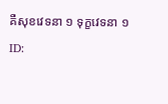គឺសុខវេទនា ១ ទុក្ខវេទនា ១
ID: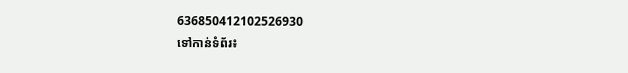636850412102526930
ទៅកាន់ទំព័រ៖